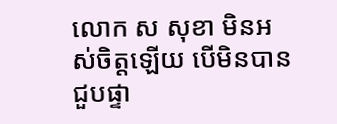លោក ស សុខា មិនអស់ចិត្តឡើយ បើមិនបាន ជួបផ្ទា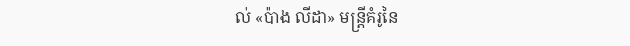ល់ «ប៉ាង លីដា» មន្ត្រីគំរូនៃ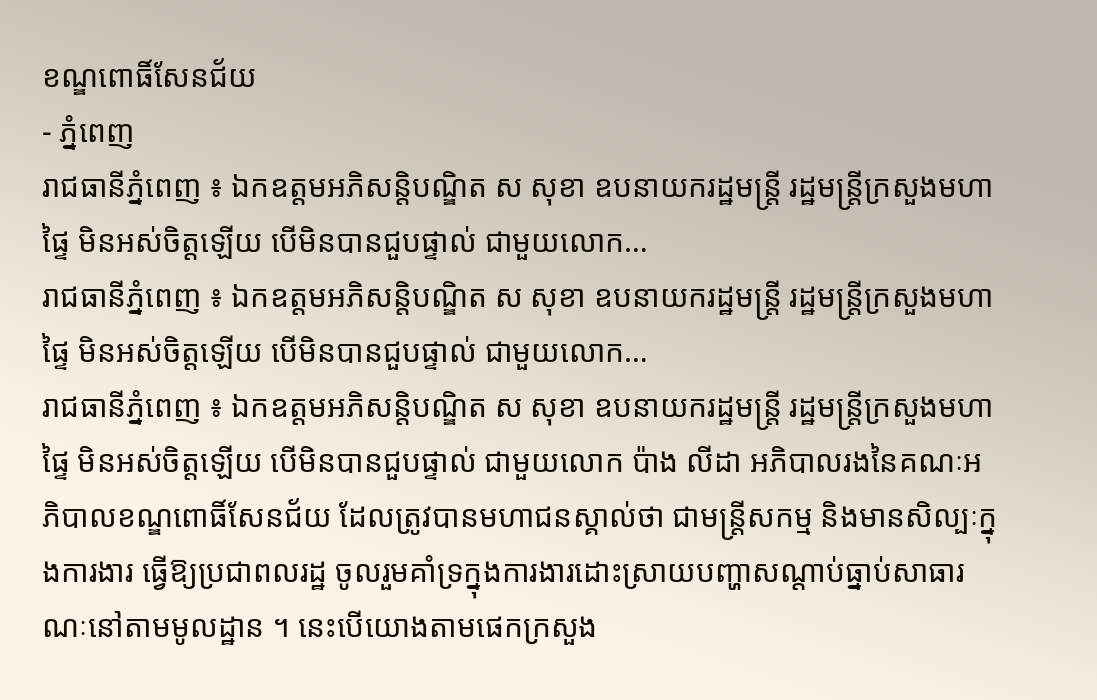ខណ្ឌពោធិ៍សែនជ័យ
- ភ្នំពេញ
រាជធានីភ្នំពេញ ៖ ឯកឧត្តមអភិសន្តិបណ្ឌិត ស សុខា ឧបនាយករដ្ឋមន្ត្រី រដ្ឋមន្ត្រីក្រសួងមហាផ្ទៃ មិនអស់ចិត្តឡើយ បើមិនបានជួបផ្ទាល់ ជាមួយលោក…
រាជធានីភ្នំពេញ ៖ ឯកឧត្តមអភិសន្តិបណ្ឌិត ស សុខា ឧបនាយករដ្ឋមន្ត្រី រដ្ឋមន្ត្រីក្រសួងមហាផ្ទៃ មិនអស់ចិត្តឡើយ បើមិនបានជួបផ្ទាល់ ជាមួយលោក…
រាជធានីភ្នំពេញ ៖ ឯកឧត្តមអភិសន្តិបណ្ឌិត ស សុខា ឧបនាយករដ្ឋមន្ត្រី រដ្ឋមន្ត្រីក្រសួងមហាផ្ទៃ មិនអស់ចិត្តឡើយ បើមិនបានជួបផ្ទាល់ ជាមួយលោក ប៉ាង លីដា អភិបាលរងនៃគណៈអភិបាលខណ្ឌពោធិ៍សែនជ័យ ដែលត្រូវបានមហាជនស្គាល់ថា ជាមន្ត្រីសកម្ម និងមានសិល្បៈក្នុងការងារ ធ្វើឱ្យប្រជាពលរដ្ឋ ចូលរួមគាំទ្រក្នុងការងារដោះស្រាយបញ្ហាសណ្ដាប់ធ្នាប់សាធារណៈនៅតាមមូលដ្ឋាន ។ នេះបើយោងតាមផេកក្រសួង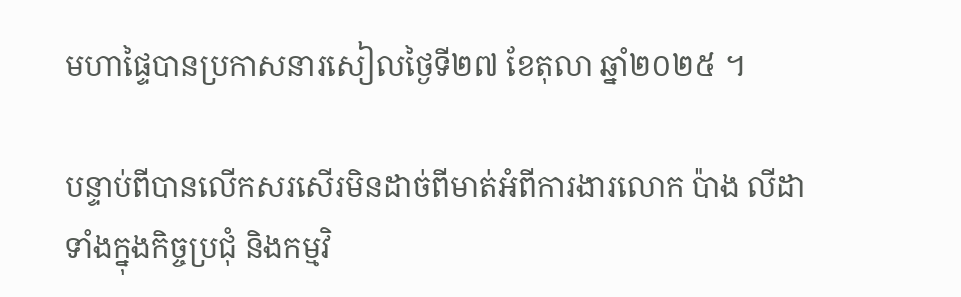មហាផ្ទៃបានប្រកាសនារសៀលថ្ងៃទី២៧ ខែតុលា ឆ្នាំ២០២៥ ។

បន្ទាប់ពីបានលើកសរសើរមិនដាច់ពីមាត់អំពីការងារលោក ប៉ាង លីដា ទាំងក្នុងកិច្ចប្រជុំ និងកម្មវិ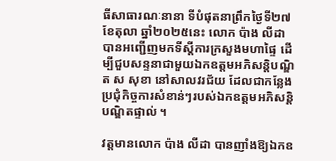ធីសាធារណៈនានា ទីបំផុតនាព្រឹកថ្ងៃទី២៧ ខែតុលា ឆ្នាំ២០២៥នេះ លោក ប៉ាង លីដា បានអញ្ជើញមកទីស្ដីការក្រសួងមហាផ្ទៃ ដើម្បីជួបសន្ទនាជាមួយឯកឧត្តមអភិសន្តិបណ្ឌិត ស សុខា នៅសាលវរជ័យ ដែលជាកន្លែងប្រជុំកិច្ចការសំខាន់ៗរបស់ឯកឧត្តមអភិសន្តិបណ្ឌិតផ្ទាល់ ។

វត្តមានលោក ប៉ាង លីដា បានញាំងឱ្យឯកឧ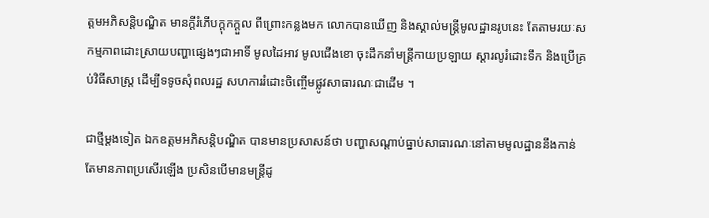ត្តមអភិសន្តិបណ្ឌិត មានក្ដីរំភើបក្ដុកក្ដួល ពីព្រោះកន្លងមក លោកបានឃើញ និងស្គាល់មន្ត្រីមូលដ្ឋានរូបនេះ តែតាមរយៈសកម្មភាពដោះស្រាយបញ្ហាផ្សេងៗជាអាទិ៍ មូលដៃអាវ មូលជើងខោ ចុះដឹកនាំមន្ត្រីកាយប្រឡាយ ស្ដារលូរំដោះទឹក និងប្រើគ្រប់វិធីសាស្ត្រ ដើម្បីទទូចសុំពលរដ្ឋ សហការរំដោះចិញ្ចើមផ្លូវសាធារណៈជាដើម ។

ជាថ្មីម្ដងទៀត ឯកឧត្តមអភិសន្តិបណ្ឌិត បានមានប្រសាសន៍ថា បញ្ហាសណ្ដាប់ធ្នាប់សាធារណៈនៅតាមមូលដ្ឋាននឹងកាន់តែមានភាពប្រសើរឡើង ប្រសិនបើមានមន្ត្រីដូ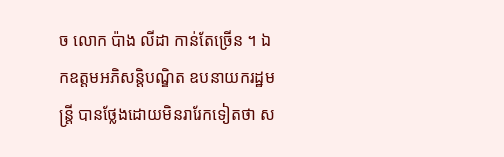ច លោក ប៉ាង លីដា កាន់តែច្រើន ។ ឯកឧត្តមអភិសន្តិបណ្ឌិត ឧបនាយករដ្ឋមន្ត្រី បានថ្លែងដោយមិនរារែកទៀតថា ស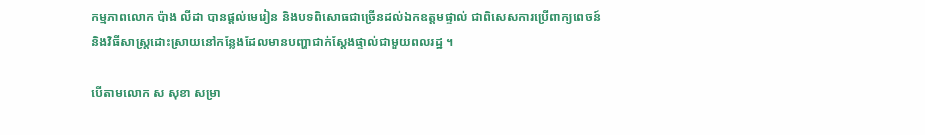កម្មភាពលោក ប៉ាង លីដា បានផ្ដល់មេរៀន និងបទពិសោធជាច្រើនដល់ឯកឧត្តមផ្ទាល់ ជាពិសេសការប្រើពាក្យពេចន៍ និងវិធីសាស្ត្រដោះស្រាយនៅកន្លែងដែលមានបញ្ហាជាក់ស្ដែងផ្ទាល់ជាមួយពលរដ្ឋ ។

បើតាមលោក ស សុខា សម្រា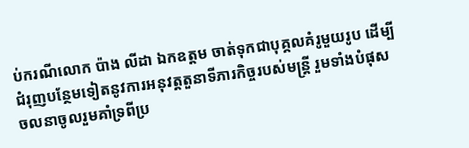ប់ករណីលោក ប៉ាង លីដា ឯកឧត្តម ចាត់ទុកជាបុគ្គលគំរូមួយរូប ដើម្បីជំរុញបន្ថែមទៀតនូវការអនុវត្តតួនាទីភារកិច្ចរបស់មន្ត្រី រួមទាំងបំផុសចលនាចូលរួមគាំទ្រពីប្រ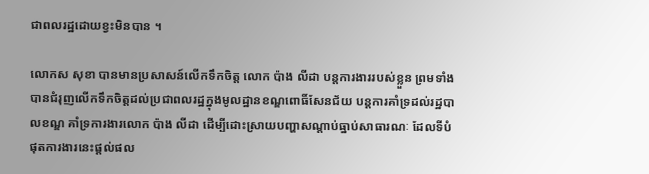ជាពលរដ្ឋដោយខ្វះមិនបាន ។

លោកស សុខា បានមានប្រសាសន៍លើកទឹកចិត្ត លោក ប៉ាង លីដា បន្តការងាររបស់ខ្លួន ព្រមទាំងបានជំរុញលើកទឹកចិត្តដល់ប្រជាពលរដ្ឋក្នុងមូលដ្ឋានខណ្ឌពោធិ៍សែនជ័យ បន្តការគាំទ្រដល់រដ្ឋបាលខណ្ឌ គាំទ្រការងារលោក ប៉ាង លីដា ដើម្បីដោះស្រាយបញ្ហាសណ្ដាប់ធ្នាប់សាធារណៈ ដែលទីបំផុតការងារនេះផ្ដល់ផល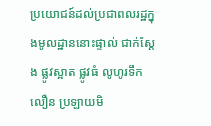ប្រយោជន៍ដល់ប្រជាពលរដ្ឋក្នុងមូលដ្ឋាននោះផ្ទាល់ ជាក់ស្ដែង ផ្លូវស្អាត ផ្លូវធំ លូហូរទឹកលឿន ប្រឡាយមិ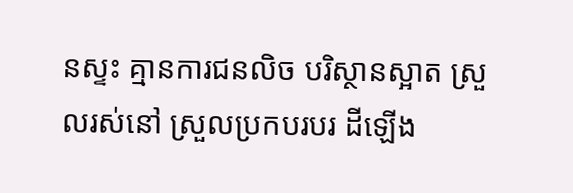នស្ទះ គ្មានការជនលិច បរិស្ថានស្អាត ស្រួលរស់នៅ ស្រួលប្រកបរបរ ដីឡើង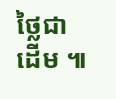ថ្លៃជាដើម ៕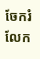ចែករំលែក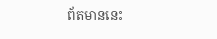ព័តមាននេះ